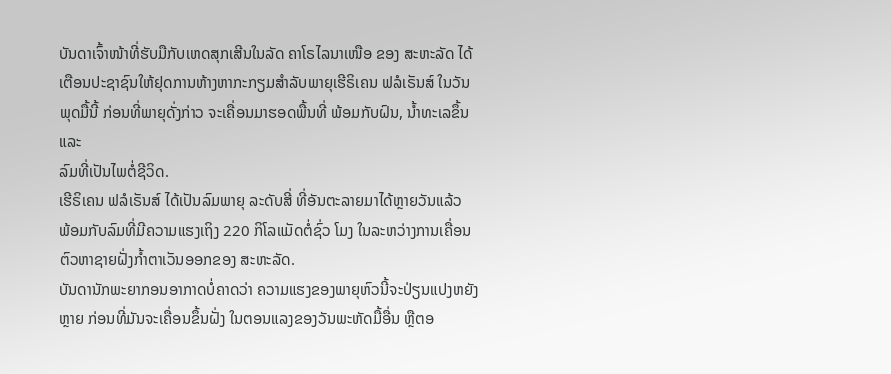ບັນດາເຈົ້າໜ້າທີ່ຮັບມືກັບເຫດສຸກເສີນໃນລັດ ຄາໂຣໄລນາເໜືອ ຂອງ ສະຫະລັດ ໄດ້
ເຕືອນປະຊາຊົນໃຫ້ຢຸດການຫ້າງຫາກະກຽມສຳລັບພາຍຸເຮີຣິເຄນ ຟລໍເຣັນສ໌ ໃນວັນ
ພຸດມື້ນີ້ ກ່ອນທີ່ພາຍຸດັ່ງກ່າວ ຈະເຄື່ອນມາຮອດພື້ນທີ່ ພ້ອມກັບຝົນ, ນໍ້າທະເລຂຶ້ນ ແລະ
ລົມທີ່ເປັນໄພຕໍ່ຊີວິດ.
ເຮີຣິເຄນ ຟລໍເຣັນສ໌ ໄດ້ເປັນລົມພາຍຸ ລະດັບສີ່ ທີ່ອັນຕະລາຍມາໄດ້ຫຼາຍວັນແລ້ວ
ພ້ອມກັບລົມທີ່ມີຄວາມແຮງເຖິງ 220 ກິໂລແມັດຕໍ່ຊົ່ວ ໂມງ ໃນລະຫວ່າງການເຄື່ອນ
ຕົວຫາຊາຍຝັ່ງກໍ້າຕາເວັນອອກຂອງ ສະຫະລັດ.
ບັນດານັກພະຍາກອນອາກາດບໍ່ຄາດວ່າ ຄວາມແຮງຂອງພາຍຸຫົວນີ້ຈະປ່ຽນແປງຫຍັງ
ຫຼາຍ ກ່ອນທີ່ມັນຈະເຄື່ອນຂຶ້ນຝັ່ງ ໃນຕອນແລງຂອງວັນພະຫັດມື້ອື່ນ ຫຼືຕອ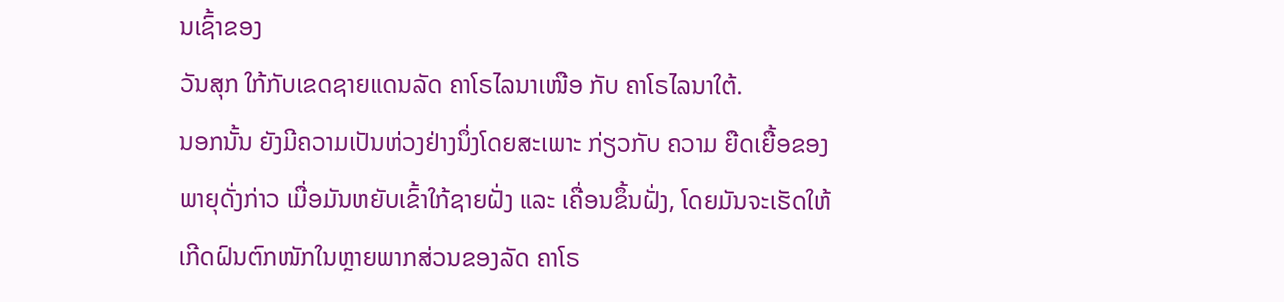ນເຊົ້າຂອງ
ວັນສຸກ ໃກ້ກັບເຂດຊາຍແດນລັດ ຄາໂຣໄລນາເໜືອ ກັບ ຄາໂຣໄລນາໃຕ້.
ນອກນັ້ນ ຍັງມີຄວາມເປັນຫ່ວງຢ່າງນຶ່ງໂດຍສະເພາະ ກ່ຽວກັບ ຄວາມ ຍືດເຍື້ອຂອງ
ພາຍຸດັ່ງກ່າວ ເມື່ອມັນຫຍັບເຂົ້າໃກ້ຊາຍຝັ່ງ ແລະ ເຄື່ອນຂຶ້ນຝັ່ງ, ໂດຍມັນຈະເຮັດໃຫ້
ເກີດຝົນຕົກໜັກໃນຫຼາຍພາກສ່ວນຂອງລັດ ຄາໂຣ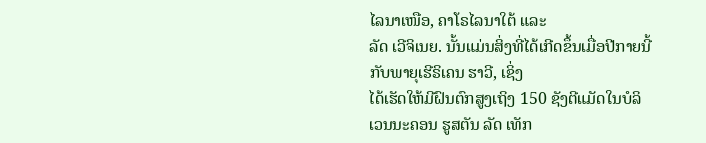ໄລນາເໜືອ, ຄາໂຣໄລນາໃຕ້ ແລະ
ລັດ ເວີຈິເນຍ. ນັ້ນແມ່ນສິ່ງທີ່ໄດ້ເກີດຂຶ້ນເມື່ອປີກາຍນີ້ ກັບພາຍຸເຮີຣິເຄນ ຮາວີ, ເຊິ່ງ
ໄດ້ເຮັດໃຫ້ມີຝົນຕົກສູງເຖິງ 150 ຊັງຕີແມັດໃນບໍລິເວນນະຄອນ ຮູສຕັນ ລັດ ເທັກ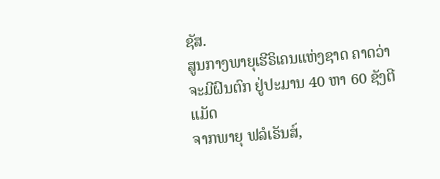ຊັສ.
ສູນກາງພາຍຸເຮີຣິເຄນແຫ່ງຊາດ ຄາດວ່າ ຈະມີຝົນຕົກ ຢູ່ປະມານ 40 ຫາ 60 ຊັງຕີແມັດ
ຈາກພາຍຸ ຟລໍເຣັນສ໌,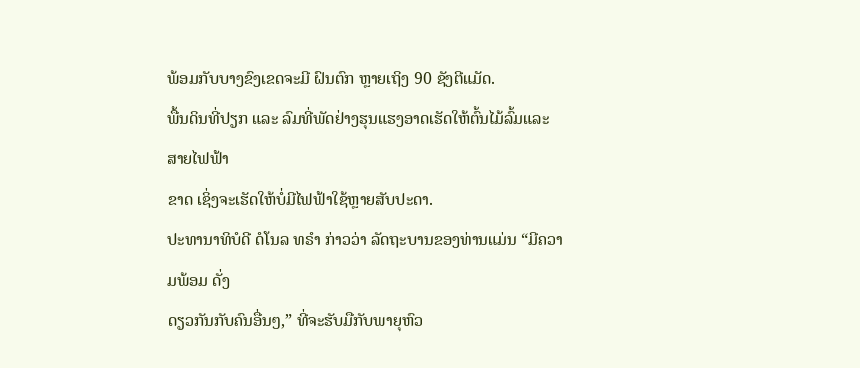ພ້ອມກັບບາງຂົງເຂດຈະມີ ຝົນຕົກ ຫຼາຍເຖິງ 90 ຊັງຕີແມັດ.
ພື້ນດິນທີ່ປຽກ ແລະ ລົມທີ່ພັດຢ່າງຮຸນແຮງອາດເຮັດໃຫ້ຕົ້ນໄມ້ລົ້ມແລະ ສາຍໄຟຟ້າ
ຂາດ ເຊິ່ງຈະເຮັດໃຫ້ບໍ່ມີໄຟຟ້າໃຊ້ຫຼາຍສັບປະດາ.
ປະທານາທິບໍດີ ດໍໂນລ ທຣຳ ກ່າວວ່າ ລັດຖະບານຂອງທ່ານແມ່ນ “ມີຄວາມພ້ອມ ດັ່ງ
ດຽວກັນກັບຄົນອື່ນໆ,” ທີ່ຈະຮັບມືກັບພາຍຸຫົວ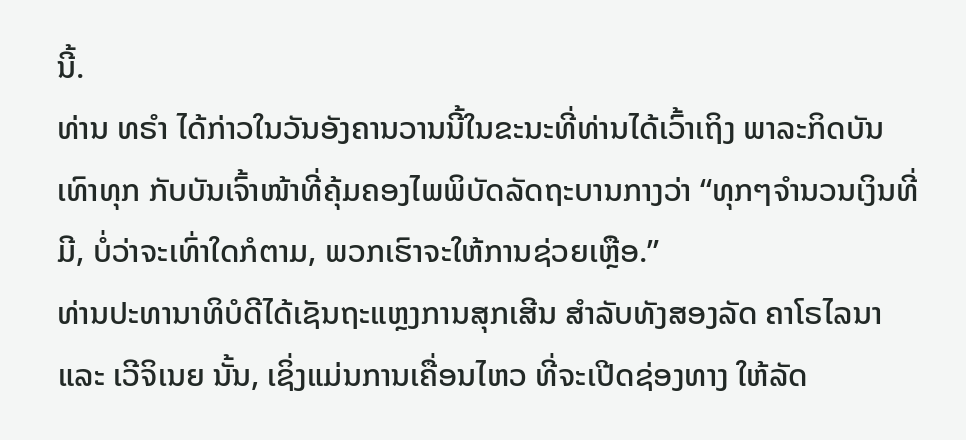ນີ້.
ທ່ານ ທຣຳ ໄດ້ກ່າວໃນວັນອັງຄານວານນີ້ໃນຂະນະທີ່ທ່ານໄດ້ເວົ້າເຖິງ ພາລະກິດບັນ
ເທົາທຸກ ກັບບັນເຈົ້າໜ້າທີ່ຄຸ້ມຄອງໄພພິບັດລັດຖະບານກາງວ່າ “ທຸກໆຈຳນວນເງິນທີ່
ມີ, ບໍ່ວ່າຈະເທົ່າໃດກໍຕາມ, ພວກເຮົາຈະໃຫ້ການຊ່ວຍເຫຼືອ.”
ທ່ານປະທານາທິບໍດີໄດ້ເຊັນຖະແຫຼງການສຸກເສີນ ສຳລັບທັງສອງລັດ ຄາໂຣໄລນາ
ແລະ ເວີຈິເນຍ ນັ້ນ, ເຊິ່ງແມ່ນການເຄື່ອນໄຫວ ທີ່ຈະເປີດຊ່ອງທາງ ໃຫ້ລັດ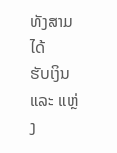ທັງສາມໄດ້
ຮັບເງິນ ແລະ ແຫຼ່ງ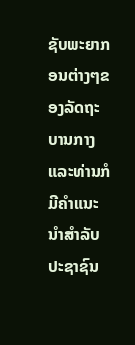ຊັບພະຍາກອນຕ່າງໆຂອງລັດຖະບານກາງ ແລະທ່ານກໍມີຄຳແນະ
ນຳສຳລັບປະຊາຊົນ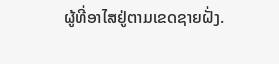ຜູ້ທີ່ອາໄສຢູ່ຕາມເຂດຊາຍຝັ່ງ.